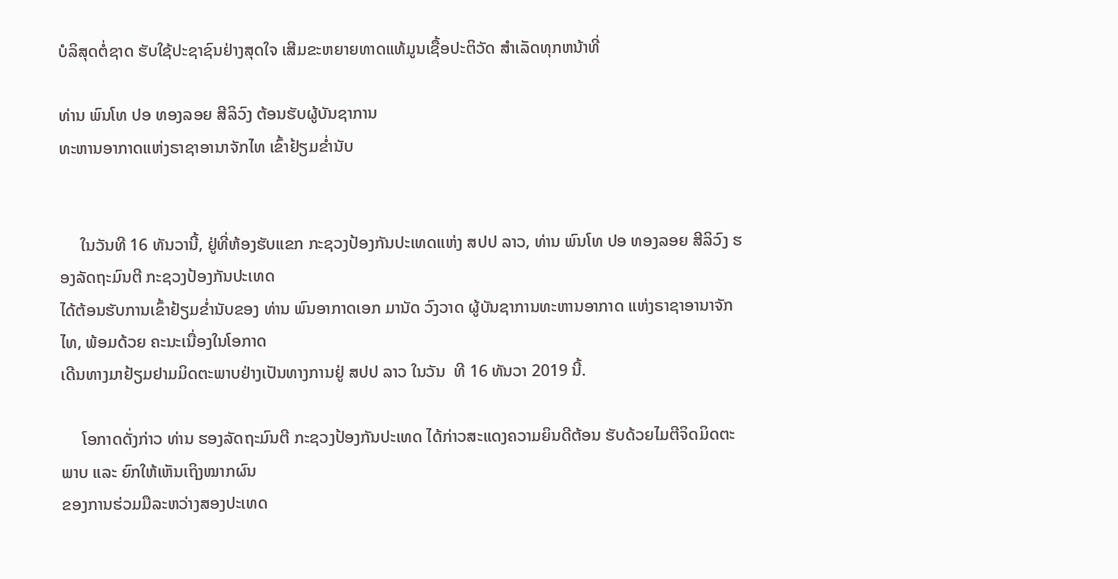ບໍລິສຸດຕໍ່ຊາດ ຮັບໃຊ້ປະຊາຊົນຢ່າງສຸດໃຈ ເສີມຂະຫຍາຍທາດແທ້ມູນເຊື້ອປະຕິວັດ ສໍາເລັດທຸກຫນ້າທີ່

ທ່ານ ພົນໂທ ປອ ທອງລອຍ ສີລິວົງ ຕ້ອນຮັບຜູ້ບັນຊາການ
ທະຫານອາກາດແຫ່ງຣາຊາອານາຈັກໄທ ເຂົ້າຢ້ຽມຂໍ່ານັບ


     ໃນວັນທີ 16 ທັນວານີ້, ຢູ່ທີ່ຫ້ອງຮັບແຂກ ກະຊວງປ້ອງກັນປະເທດແຫ່ງ ສປປ ລາວ, ທ່ານ ພົນໂທ ປອ ທອງລອຍ ສີລິວົງ ຮອງລັດຖະມົນຕີ ກະຊວງປ້ອງກັນປະເທດ
ໄດ້ຕ້ອນຮັບການເຂົ້າຢ້ຽມຂໍ່ານັບຂອງ ທ່ານ ພົນອາກາດເອກ ມານັດ ວົງວາດ ຜູ້ບັນຊາການທະຫານອາກາດ ແຫ່ງຣາຊາອານາຈັກໄທ, ພ້ອມດ້ວຍ ຄະນະເນື່ອງໃນໂອກາດ
ເດີນທາງມາຢ້ຽມຢາມມິດຕະພາບຢ່າງເປັນທາງການຢູ່ ສປປ ລາວ ໃນວັນ  ທີ 16 ທັນວາ 2019 ນີ້.

     ໂອກາດດັ່ງກ່າວ ທ່ານ ຮອງລັດຖະມົນຕີ ກະຊວງປ້ອງກັນປະເທດ ໄດ້ກ່າວສະແດງຄວາມຍິນດີຕ້ອນ ຮັບດ້ວຍໄມຕີຈິດມິດຕະພາບ ແລະ ຍົກໃຫ້ເຫັນເຖິງໝາກຜົນ
ຂອງການຮ່ວມມືລະຫວ່າງສອງປະເທດ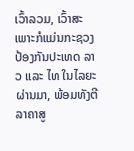ເວົ້າລວມ, ເວົ້າສະເພາະກໍແມ່ນກະຊວງປ້ອງກັນປະເທດ ລາວ ແລະ ໄທ ໃນໄລຍະຜ່ານມາ, ພ້ອມທັງຕີລາຄາສູ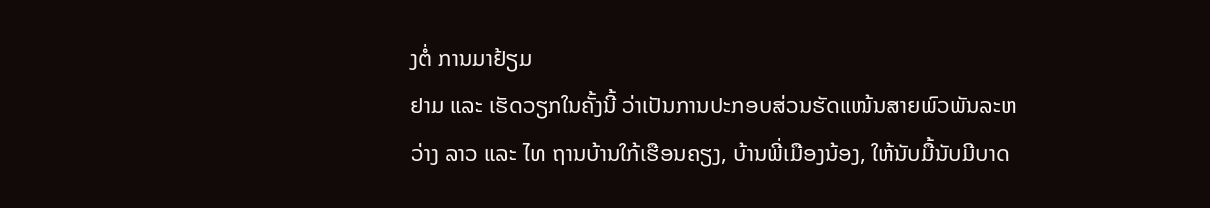ງຕໍ່ ການມາຢ້ຽມ
ຢາມ ແລະ ເຮັດວຽກໃນຄັ້ງນີ້ ວ່າເປັນການປະກອບສ່ວນຮັດແໜ້ນສາຍພົວພັນລະຫວ່າງ ລາວ ແລະ ໄທ ຖານບ້ານໃກ້ເຮືອນຄຽງ, ບ້ານພີ່ເມືອງນ້ອງ, ໃຫ້ນັບມື້ນັບມີບາດ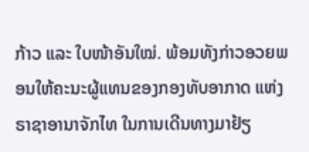ກ້າວ ແລະ ໃບໜ້າອັນໃໝ່. ພ້ອມທັງກ່າວອວຍພອນໃຫ້ຄະນະຜູ້ແທນຂອງກອງທັບອາກາດ ແຫ່ງຣາຊາອານາຈັກໄທ ໃນການເດີນທາງມາຢ້ຽ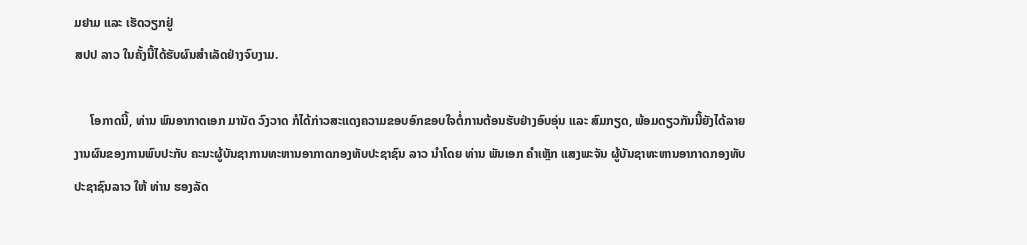ມຢາມ ແລະ ເຮັດວຽກຢູ່
ສປປ ລາວ ໃນຄັ້ງນີ້ໄດ້ຮັບຜົນສໍາເລັດຢ່າງຈົບງາມ.

     ໂອກາດນີ້, ທ່ານ ພົນອາກາດເອກ ມານັດ ວົງວາດ ກໍໄດ້ກ່າວສະແດງຄວາມຂອບອົກຂອບໃຈຕໍ່ການຕ້ອນຮັບຢ່າງອົບອຸ່ນ ແລະ ສົມກຽດ, ພ້ອມດຽວກັນນີ້ຍັງໄດ້ລາຍ
ງານຜົນຂອງການພົບປະກັບ ຄະນະຜູ້ບັນຊາການທະຫານອາກາດກອງທັບປະຊາຊົນ ລາວ ນຳໂດຍ ທ່ານ ພັນເອກ ຄຳເຫຼັກ ແສງພະຈັນ ຜູ້ບັນຊາທະຫານອາກາດກອງທັບ
ປະຊາຊົນລາວ ໃຫ້ ທ່ານ ຮອງລັດ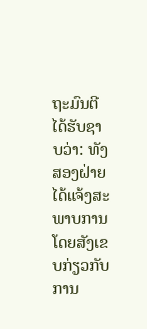ຖະມົນຕີ ໄດ້ຮັບຊາບວ່າ: ທັງສອງຝ່າຍໄດ້ແຈ້ງສະພາບການໂດຍສັງເຂບກ່ຽວກັບການ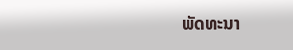ພັດທະນາ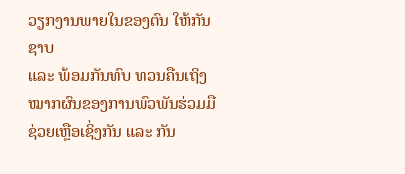ວຽກງານພາຍໃນຂອງຕົນ ໃຫ້ກັນຊາບ
ແລະ ພ້ອມກັນທົບ ທວນຄືນເຖິງໝາກຜົນຂອງການພົວພັນຮ່ວມມືຊ່ວຍເຫຼືອເຊິ່ງກັນ ແລະ ກັນ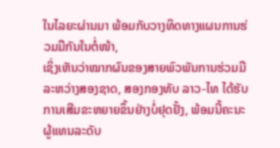ໃນໄລຍະຜ່ານມາ ພ້ອມກັບວາງທິດທາງແຜນການຮ່ວມມືກັນໃນຕໍ່ໜ້າ,
ເຊິ່ງເຫັນວ່າໝາກຜົນຂອງສາຍພົວພັນການຮ່ວມມືລະຫວ່າງສອງຊາດ, ສອງກອງທັບ ລາວ-ໄທ ໄດ້ຮັບການເສີມຂະຫຍາຍຂຶ້ນຢ່າງບໍ່ຢຸດຢັ້ງ, ພ້ອມນີ້ຄະນະຜູ້ແທນລະດັບ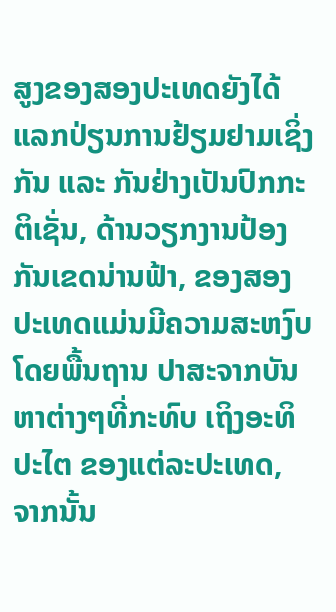ສູງຂອງສອງປະເທດຍັງໄດ້ແລກປ່ຽນການຢ້ຽມຢາມເຊິ່ງກັນ ແລະ ກັນຢ່າງເປັນປົກກະຕິເຊັ່ນ, ດ້ານວຽກງານປ້ອງກັນເຂດນ່ານຟ້າ, ຂອງສອງປະເທດແມ່ນມີຄວາມສະຫງົບ
ໂດຍພື້ນຖານ ປາສະຈາກບັນຫາຕ່າງໆທີ່ກະທົບ ເຖິງອະທິປະໄຕ ຂອງແຕ່ລະປະເທດ, ຈາກນັ້ນ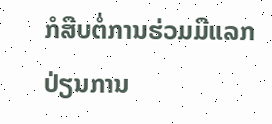ກໍສືບຕໍ່ການຮ່ວມມືແລກປ່ຽນການ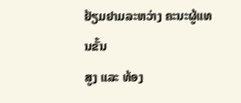ຢ້ຽມຢາມລະຫວ່າງ ຄະນະຜູ້ແທນຂັ້ນ
ສູງ ແລະ ທ້ອງ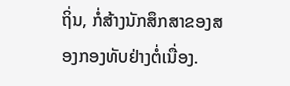ຖິ່ນ, ກໍ່ສ້າງນັກສຶກສາຂອງສອງກອງທັບຢ່າງຕໍ່ເນື່ອງ.